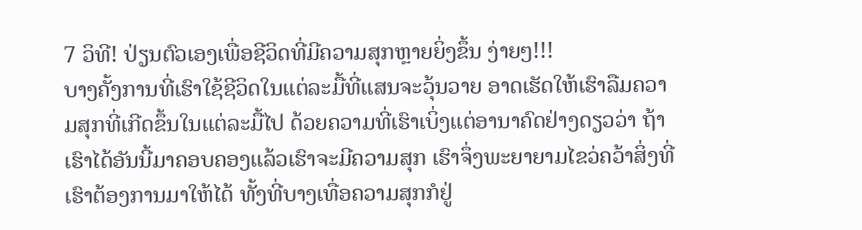7 ວິທີ! ປ່ຽນຕົວເອງເພື່ອຊີວິດທີ່ມີຄວາມສຸກຫຼາຍຍິ່ງຂຶ້ນ ງ່າຍໆ!!!
ບາງຄັ້ງການທີ່ເຮົາໃຊ້ຊີວິດໃນແຕ່ລະມື້ທີ່ແສນຈະວຸ້ນວາຍ ອາດເຮັດໃຫ້ເຮົາລືມຄວາມສຸກທີ່ເກີດຂຶ້ນໃນແຕ່ລະມື້ໄປ ດ້ວຍຄວາມທີ່ເຮົາເບິ່ງແຕ່ອານາຄົດຢ່າງດຽວວ່າ ຖ້າເຮົາໄດ້ອັນນີ້ມາຄອບຄອງແລ້ວເຮົາຈະມີຄວາມສຸກ ເຮົາຈຶ່ງພະຍາຍາມໄຂວ່ຄວ້າສິ່ງທີ່ເຮົາຕ້ອງການມາໃຫ້ໄດ້ ທັ້ງທີ່ບາງເທື່ອຄວາມສຸກກໍຢູ່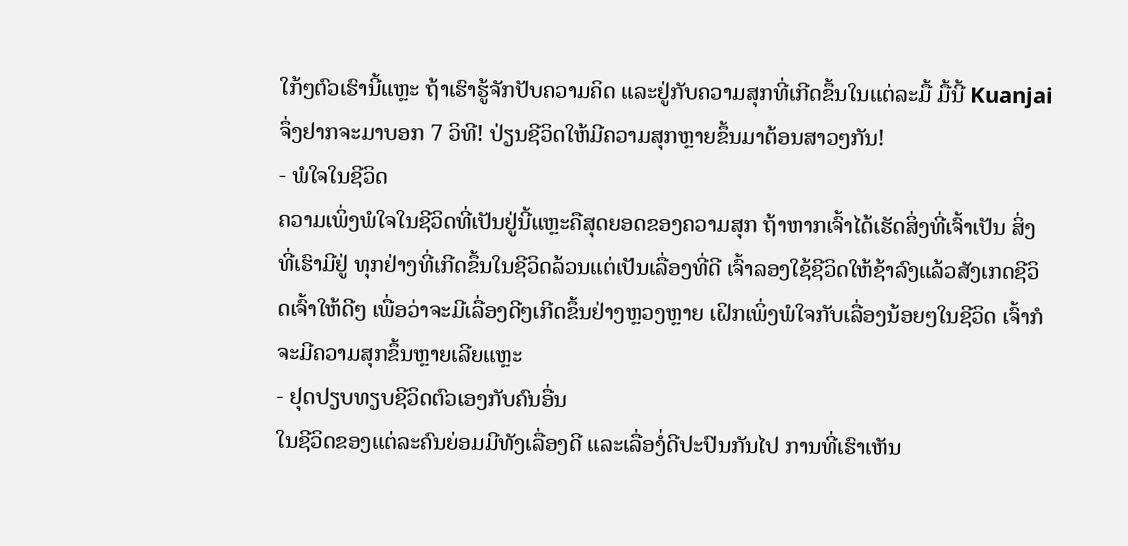ໃກ້ໆຕົວເຮົານີ້ແຫຼະ ຖ້າເຮົາຮູ້ຈັກປັບຄວາມຄິດ ແລະຢູ່ກັບຄວາມສຸກທີ່ເກີດຂຶ້ນໃນແຕ່ລະມື້ ມື້ນີ້ Kuanjai ຈຶ່ງຢາກຈະມາບອກ 7 ວິທີ! ປ່ຽນຊີວິດໃຫ້ມີຄວາມສຸກຫຼາຍຂຶ້ນມາຕ້ອນສາວໆກັນ!
- ພໍໃຈໃນຊີວິດ
ຄວາມເພິ່ງພໍໃຈໃນຊີວິດທີ່ເປັນຢູ່ນີ້ແຫຼະຄືສຸດຍອດຂອງຄວາມສຸກ ຖ້າຫາກເຈົ້າໄດ້ເຮັດສິ່ງທີ່ເຈົ້າເປັນ ສິ່ງທີ່ເຮົາມີຢູ່ ທຸກຢ່າງທີ່ເກີດຂຶ້ນໃນຊີວິດລ້ວນແຕ່ເປັນເລື່ອງທີ່ດີ ເຈົ້າລອງໃຊ້ຊີວິດໃຫ້ຊ້າລົງແລ້ວສັງເກດຊີວິດເຈົ້າໃຫ້ດີໆ ເພື່ອວ່າຈະມີເລື່ອງດີໆເກີດຂຶ້ນຢ່າງຫຼວງຫຼາຍ ເຝິກເພິ່ງພໍໃຈກັບເລື່ອງນ້ອຍໆໃນຊີວິດ ເຈົ້າກໍຈະມີຄວາມສຸກຂຶ້ນຫຼາຍເລີຍແຫຼະ
- ຢຸດປຽບທຽບຊີວິດຕົວເອງກັບຄົນອື່ນ
ໃນຊີວິດຂອງແຕ່ລະຄົນຍ່ອມມີທັງເລື່ອງດີ ແລະເລື່ອງໍ່ດີປະປົນກັນໄປ ການທີ່ເຮົາເຫັນ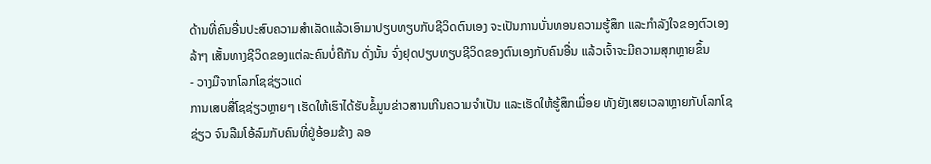ດ້ານທີ່ຄົນອື່ນປະສົບຄວາມສໍາເລັດແລ້ວເອົາມາປຽບທຽບກັບຊີວິດຕົນເອງ ຈະເປັນການບັ່ນທອນຄວາມຮູ້ສຶກ ແລະກໍາລັງໃຈຂອງຕົວເອງລ້າໆ ເສັ້ນທາງຊີວິດຂອງແຕ່ລະຄົນບໍ່ຄືກັນ ດັ່ງນັ້ນ ຈົ່ງຢຸດປຽບທຽບຊີວິດຂອງຕົນເອງກັບຄົນອື່ນ ແລ້ວເຈົ້າຈະມີຄວາມສຸກຫຼາຍຂຶ້ນ
- ວາງມືຈາກໂລກໂຊຊ່ຽວແດ່
ການເສບສື່ໂຊຊ່ຽວຫຼາຍໆ ເຮັດໃຫ້ເຮົາໄດ້ຮັບຂໍ້ມູນຂ່າວສານເກີນຄວາມຈໍາເປັນ ແລະເຮັດໃຫ້ຮູ້ສຶກເມື່ອຍ ທັງຍັງເສຍເວລາຫຼາຍກັບໂລກໂຊຊ່ຽວ ຈົນລືມໂອ້ລົມກັບຄົນທີ່ຢູ່ອ້ອມຂ້າງ ລອ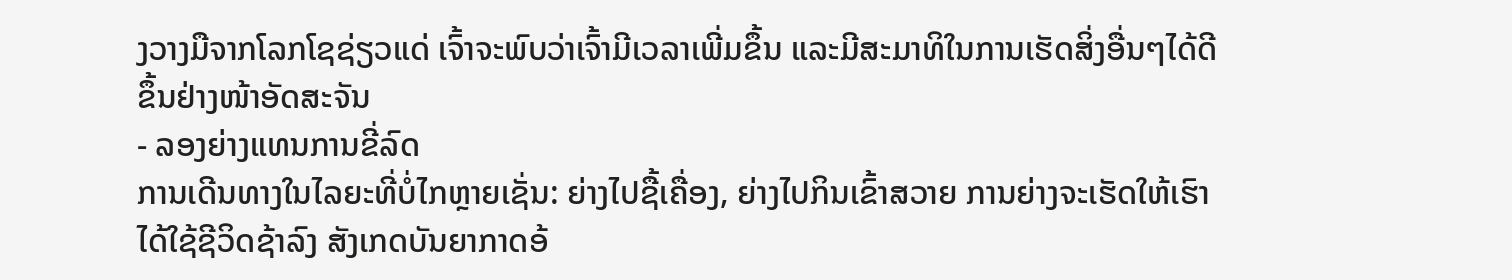ງວາງມືຈາກໂລກໂຊຊ່ຽວແດ່ ເຈົ້າຈະພົບວ່າເຈົ້າມີເວລາເພີ່ມຂຶ້ນ ແລະມີສະມາທິໃນການເຮັດສິ່ງອື່ນໆໄດ້ດີຂຶ້ນຢ່າງໜ້າອັດສະຈັນ
- ລອງຍ່າງແທນການຂີ່ລົດ
ການເດີນທາງໃນໄລຍະທີ່ບໍ່ໄກຫຼາຍເຊັ່ນ: ຍ່າງໄປຊື້ເຄື່ອງ, ຍ່າງໄປກິນເຂົ້າສວາຍ ການຍ່າງຈະເຮັດໃຫ້ເຮົາໄດ້ໃຊ້ຊີວິດຊ້າລົງ ສັງເກດບັນຍາກາດອ້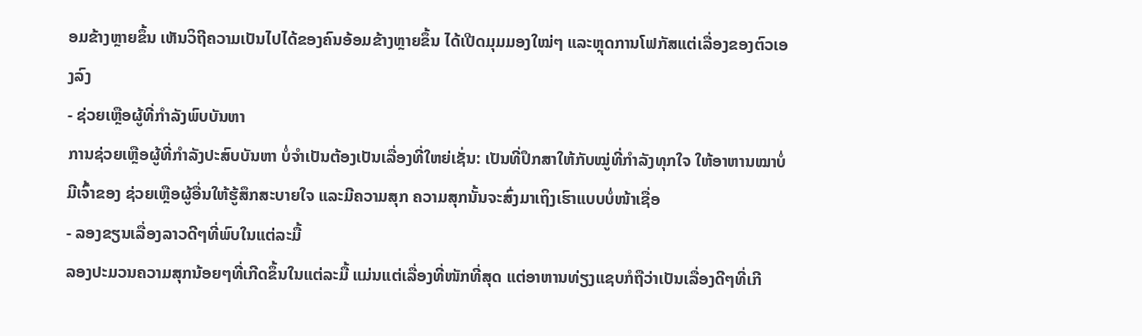ອມຂ້າງຫຼາຍຂຶ້ນ ເຫັນວິຖີຄວາມເປັນໄປໄດ້ຂອງຄົນອ້ອມຂ້າງຫຼາຍຂຶ້ນ ໄດ້ເປີດມຸມມອງໃໝ່ໆ ແລະຫຼຸດການໂຟກັສແຕ່ເລື່ອງຂອງຕົວເອງລົງ
- ຊ່ວຍເຫຼືອຜູ້ທີ່ກໍາລັງພົບບັນຫາ
ການຊ່ວຍເຫຼືອຜູ້ທີ່ກໍາລັງປະສົບບັນຫາ ບໍ່ຈໍາເປັນຕ້ອງເປັນເລື່ອງທີ່ໃຫຍ່ເຊັ່ນ: ເປັນທີ່ປຶກສາໃຫ້ກັບໝູ່ທີ່ກໍາລັງທຸກໃຈ ໃຫ້ອາຫານໝາບໍ່ມີເຈົ້າຂອງ ຊ່ວຍເຫຼືອຜູ້ອື່ນໃຫ້ຮູ້ສຶກສະບາຍໃຈ ແລະມີຄວາມສຸກ ຄວາມສຸກນັ້ນຈະສົ່ງມາເຖິງເຮົາແບບບໍ່ໜ້າເຊື່ອ
- ລອງຂຽນເລື່ອງລາວດີໆທີ່ພົບໃນແຕ່ລະມື້
ລອງປະມວນຄວາມສຸກນ້ອຍໆທີ່ເກີດຂຶ້ນໃນແຕ່ລະມື້ ແມ່ນແຕ່ເລື່ອງທີ່ໜັກທີ່ສຸດ ແຕ່ອາຫານທ່ຽງແຊບກໍຖືວ່າເປັນເລື່ອງດີໆທີ່ເກີ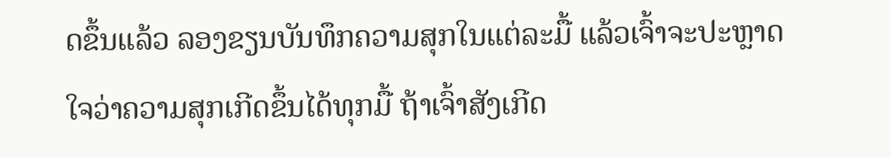ດຂຶ້ນແລ້ວ ລອງຂຽນບັນທຶກຄວາມສຸກໃນແຕ່ລະມື້ ແລ້ວເຈົ້າຈະປະຫຼາດໃຈວ່າຄວາມສຸກເກີດຂຶ້ນໄດ້ທຸກມື້ ຖ້າເຈົ້າສັງເກີດ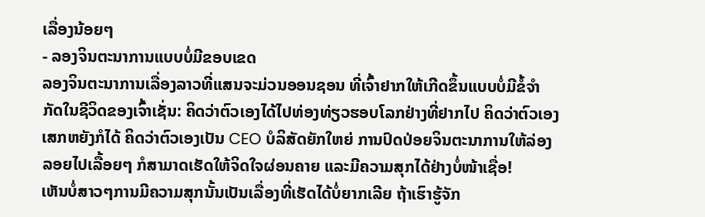ເລື່ອງນ້ອຍໆ
- ລອງຈິນຕະນາການແບບບໍ່ມີຂອບເຂດ
ລອງຈິນຕະນາການເລື່ອງລາວທີ່ແສນຈະມ່ວນອອນຊອນ ທີ່ເຈົ້າຢາກໃຫ້ເກີດຂຶ້ນແບບບໍ່ມີຂໍ້ຈໍາກັດໃນຊີວິດຂອງເຈົ້າເຊັ່ນ: ຄິດວ່າຕົວເອງໄດ້ໄປທ່ອງທ່ຽວຮອບໂລກຢ່າງທີ່ຢາກໄປ ຄິດວ່າຕົວເອງເສກຫຍັງກໍໄດ້ ຄິດວ່າຕົວເອງເປັນ CEO ບໍລິສັດຍັກໃຫຍ່ ການປົດປ່ອຍຈິນຕະນາການໃຫ້ລ່ອງລອຍໄປເລື້ອຍໆ ກໍສາມາດເຮັດໃຫ້ຈິດໃຈຜ່ອນຄາຍ ແລະມີຄວາມສຸກໄດ້ຢ່າງບໍ່ໜ້າເຊື່ອ!
ເຫັນບໍ່ສາວໆການມີຄວາມສຸກນັ້ນເປັນເລື່ອງທີ່ເຮັດໄດ້ບໍ່ຍາກເລີຍ ຖ້າເຮົາຮູ້ຈັກ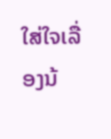ໃສ່ໃຈເລື່ອງນ້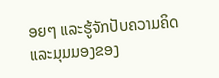ອຍໆ ແລະຮູ້ຈັກປັບຄວາມຄິດ ແລະມຸມມອງຂອງ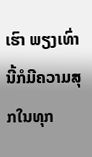ເຮົາ ພຽງເທົ່ານີ້ກໍມີຄວາມສຸກໃນທຸກ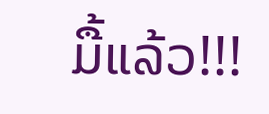ມື້ແລ້ວ!!!